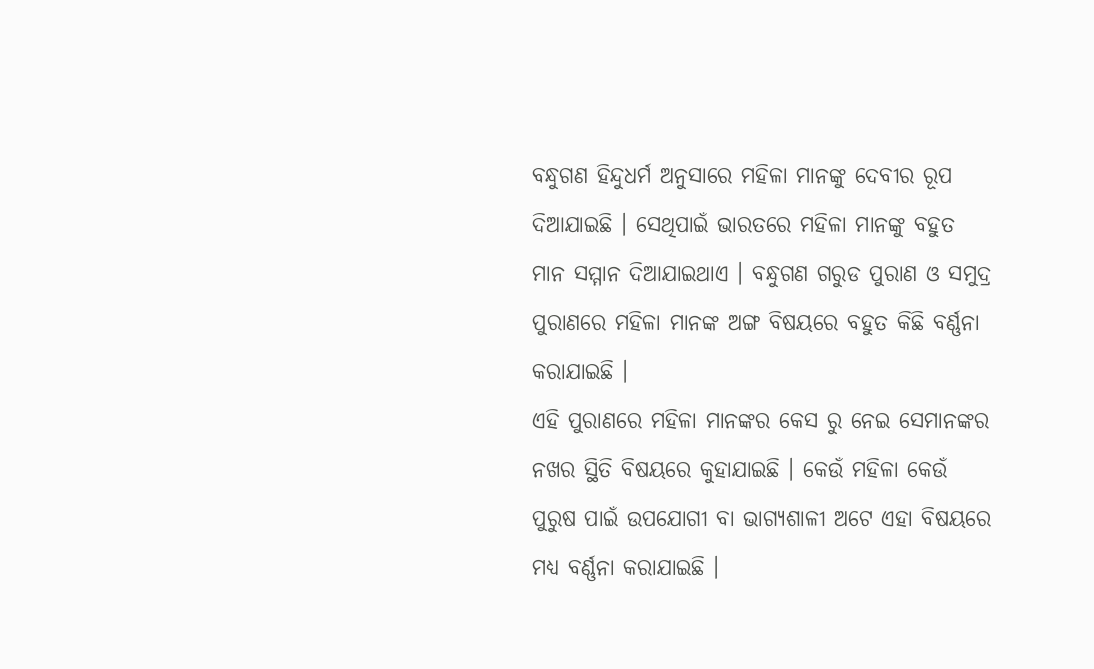ବନ୍ଧୁଗଣ ହିନ୍ଦୁଧର୍ମ ଅନୁସାରେ ମହିଳା ମାନଙ୍କୁ ଦେବୀର ରୂପ ଦିଆଯାଇଛି । ସେଥିପାଇଁ ଭାରତରେ ମହିଳା ମାନଙ୍କୁ ବହୁତ ମାନ ସମ୍ମାନ ଦିଆଯାଇଥାଏ । ବନ୍ଧୁଗଣ ଗରୁଡ ପୁରାଣ ଓ ସମୁଦ୍ର ପୁରାଣରେ ମହିଳା ମାନଙ୍କ ଅଙ୍ଗ ବିଷୟରେ ବହୁତ କିଛି ବର୍ଣ୍ଣନା କରାଯାଇଛି ।
ଏହି ପୁରାଣରେ ମହିଳା ମାନଙ୍କର କେସ ରୁ ନେଇ ସେମାନଙ୍କର ନଖର ସ୍ଥିତି ବିଷୟରେ କୁହାଯାଇଛି । କେଉଁ ମହିଳା କେଉଁ ପୁରୁଷ ପାଇଁ ଉପଯୋଗୀ ବା ଭାଗ୍ୟଶାଳୀ ଅଟେ ଏହା ବିଷୟରେ ମଧ୍ୟ ବର୍ଣ୍ଣନା କରାଯାଇଛି ।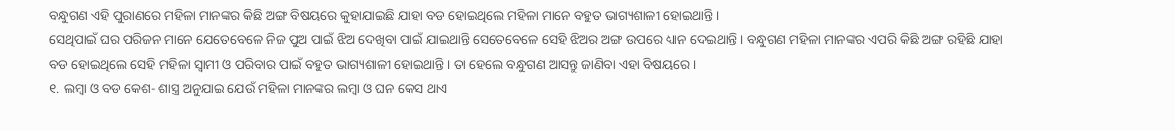ବନ୍ଧୁଗଣ ଏହି ପୁରାଣରେ ମହିଳା ମାନଙ୍କର କିଛି ଅଙ୍ଗ ବିଷୟରେ କୁହାଯାଇଛି ଯାହା ବଡ ହୋଇଥିଲେ ମହିଳା ମାନେ ବହୁତ ଭାଗ୍ୟଶାଳୀ ହୋଇଥାନ୍ତି ।
ସେଥିପାଇଁ ଘର ପରିଜନ ମାନେ ଯେତେବେଳେ ନିଜ ପୁଅ ପାଇଁ ଝିଅ ଦେଖିବା ପାଇଁ ଯାଇଥାନ୍ତି ସେତେବେଳେ ସେହି ଝିଅର ଅଙ୍ଗ ଉପରେ ଧ୍ୟାନ ଦେଇଥାନ୍ତି । ବନ୍ଧୁଗଣ ମହିଳା ମାନଙ୍କର ଏପରି କିଛି ଅଙ୍ଗ ରହିଛି ଯାହା ବଡ ହୋଇଥିଲେ ସେହି ମହିଳା ସ୍ଵାମୀ ଓ ପରିବାର ପାଇଁ ବହୁତ ଭାଗ୍ୟଶାଳୀ ହୋଇଥାନ୍ତି । ତା ହେଲେ ବନ୍ଧୁଗଣ ଆସନ୍ତୁ ଜାଣିବା ଏହା ବିଷୟରେ ।
୧. ଲମ୍ବା ଓ ବଡ କେଶ- ଶାସ୍ତ୍ର ଅନୁଯାଇ ଯେଉଁ ମହିଳା ମାନଙ୍କର ଲମ୍ବା ଓ ଘନ କେସ ଥାଏ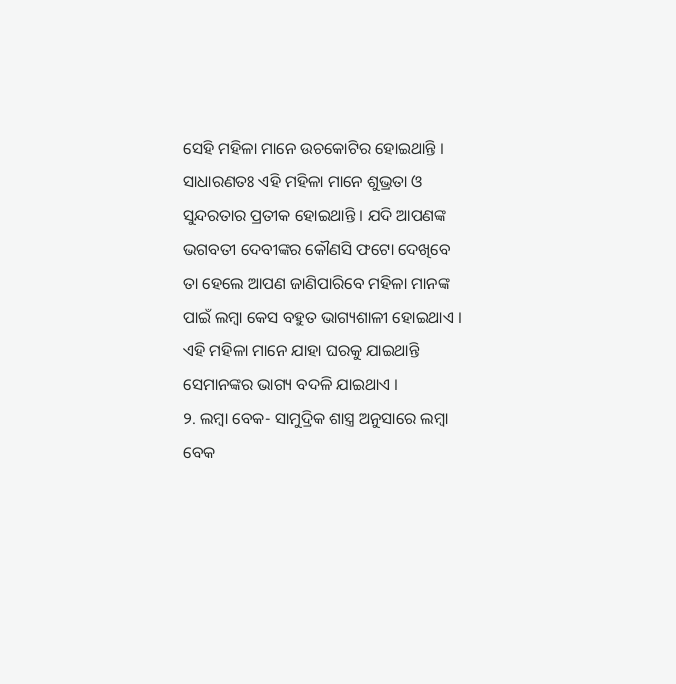ସେହି ମହିଳା ମାନେ ଉଚକୋଟିର ହୋଇଥାନ୍ତି । ସାଧାରଣତଃ ଏହି ମହିଳା ମାନେ ଶୁଭ୍ରତା ଓ ସୁନ୍ଦରତାର ପ୍ରତୀକ ହୋଇଥାନ୍ତି । ଯଦି ଆପଣଙ୍କ ଭଗବତୀ ଦେବୀଙ୍କର କୌଣସି ଫଟୋ ଦେଖିବେ ତା ହେଲେ ଆପଣ ଜାଣିପାରିବେ ମହିଳା ମାନଙ୍କ ପାଇଁ ଲମ୍ବା କେସ ବହୁତ ଭାଗ୍ୟଶାଳୀ ହୋଇଥାଏ । ଏହି ମହିଳା ମାନେ ଯାହା ଘରକୁ ଯାଇଥାନ୍ତି ସେମାନଙ୍କର ଭାଗ୍ୟ ବଦଳି ଯାଇଥାଏ ।
୨. ଲମ୍ବା ବେକ- ସାମୁଦ୍ରିକ ଶାସ୍ତ୍ର ଅନୁସାରେ ଲମ୍ବା ବେକ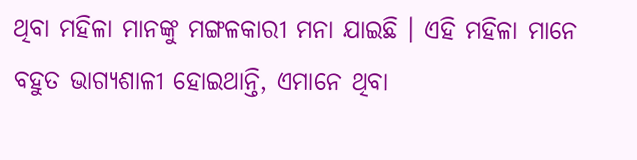ଥିବା ମହିଳା ମାନଙ୍କୁ ମଙ୍ଗଳକାରୀ ମନା ଯାଇଛି । ଏହି ମହିଳା ମାନେ ବହୁତ ଭାଗ୍ୟଶାଳୀ ହୋଇଥାନ୍ତି, ଏମାନେ ଥିବା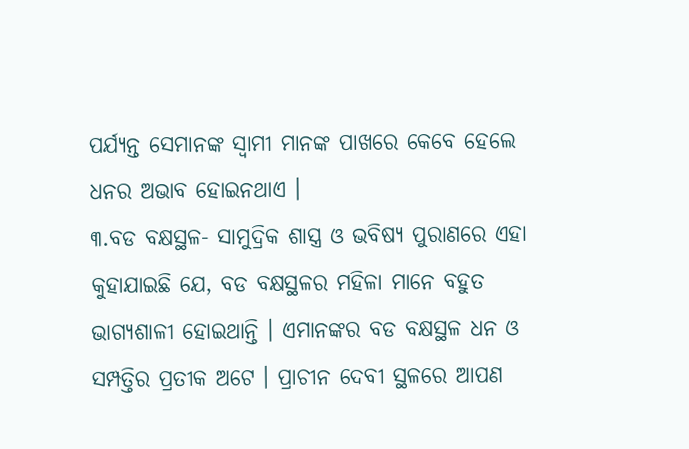ପର୍ଯ୍ୟନ୍ତ ସେମାନଙ୍କ ସ୍ଵାମୀ ମାନଙ୍କ ପାଖରେ କେବେ ହେଲେ ଧନର ଅଭାବ ହୋଇନଥାଏ ।
୩.ବଡ ବକ୍ଷସ୍ଥଳ- ସାମୁଦ୍ରିକ ଶାସ୍ତ୍ର ଓ ଭବିଷ୍ୟ ପୁରାଣରେ ଏହା କୁହାଯାଇଛି ଯେ, ବଡ ବକ୍ଷସ୍ଥଳର ମହିଳା ମାନେ ବହୁତ ଭାଗ୍ୟଶାଳୀ ହୋଇଥାନ୍ତି । ଏମାନଙ୍କର ବଡ ବକ୍ଷସ୍ଥଳ ଧନ ଓ ସମ୍ପତ୍ତିର ପ୍ରତୀକ ଅଟେ । ପ୍ରାଚୀନ ଦେବୀ ସ୍ଥଳରେ ଆପଣ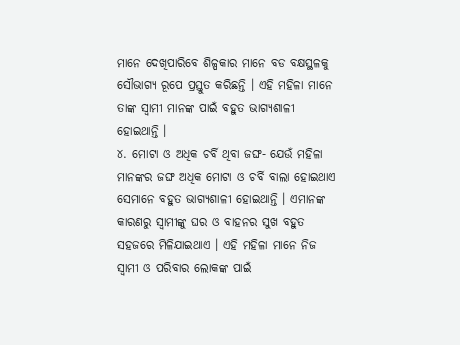ମାନେ ଦେଖିପାରିବେ ଶିଳ୍ପକାର ମାନେ ବଡ ବକ୍ଷସ୍ଥଳକୁ ସୌଭାଗ୍ୟ ରୂପେ ପ୍ରସ୍ତୁତ କରିଛନ୍ତି । ଏହି ମହିଳା ମାନେ ତାଙ୍କ ସ୍ଵାମୀ ମାନଙ୍କ ପାଇଁ ବହୁତ ଭାଗ୍ୟଶାଳୀ ହୋଇଥାନ୍ତି ।
୪. ମୋଟା ଓ ଅଧିକ ଚର୍ବି ଥିବା ଜଙ୍ଘ- ଯେଉଁ ମହିଳା ମାନଙ୍କର ଜଙ୍ଘ ଅଧିକ ମୋଟା ଓ ଚର୍ବି ବାଲା ହୋଇଥାଏ ସେମାନେ ବହୁତ ଭାଗ୍ୟଶାଳୀ ହୋଇଥାନ୍ତି । ଏମାନଙ୍କ କାରଣରୁ ସ୍ବାମୀଙ୍କୁ ଘର ଓ ବାହନର ସୁଖ ବହୁତ ସହଜରେ ମିଳିଯାଇଥାଏ । ଏହି ମହିଳା ମାନେ ନିଜ ସ୍ଵାମୀ ଓ ପରିବାର ଲୋକଙ୍କ ପାଇଁ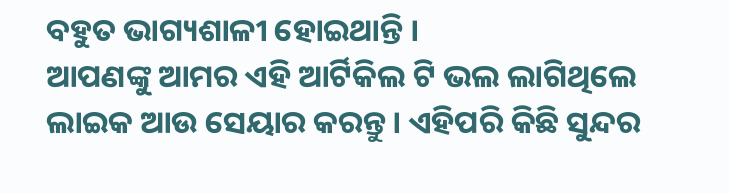ବହୁତ ଭାଗ୍ୟଶାଳୀ ହୋଇଥାନ୍ତି ।
ଆପଣଙ୍କୁ ଆମର ଏହି ଆର୍ଟିକିଲ ଟି ଭଲ ଲାଗିଥିଲେ ଲାଇକ ଆଉ ସେୟାର କରନ୍ତୁ । ଏହିପରି କିଛି ସୁନ୍ଦର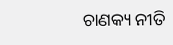ଚାଣକ୍ୟ ନୀତି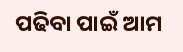ପଢିବା ପାଇଁ ଆମ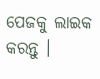ପେଜକୁ ଲାଇକ କରନ୍ତୁ ।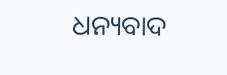ଧନ୍ୟବାଦ